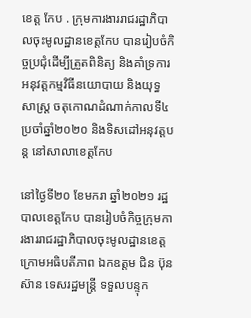ខេត្ត កែប . ក្រុមការងាររាជរដ្ឋាភិបាលចុះមូលដ្ឋានខេត្តកែប បានរៀបចំកិច្ចប្រជុំដើម្បីត្រួតពិនិត្យ និងគាំទ្រការអនុវត្តកម្មវិធីនយោបាយ និងយុទ្ធសាស្រ្ត ចតុកោណដំណាក់កាលទី៤ ប្រចាំឆ្នាំ២០២០ និងទិសដៅអនុវត្តបន្ត នៅសាលាខេត្តកែប

នៅថ្ងៃទី២០ ខែមករា ឆ្នាំ២០២១ រដ្ឋបាលខេត្តកែប បានរៀបចំកិច្ចក្រុមការងាររាជរដ្ឋាភិបាលចុះមូលដ្ឋានខេត្ត ក្រោមអធិបតីភាព ឯកឧត្តម ជិន ប៊ុនស៊ាន ទេសរដ្ឋមន្រ្តី ទទួលបន្ទុក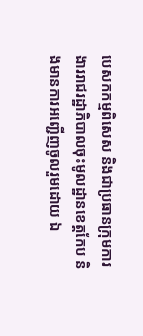បេសកកម្មពិសេស និងជាប្រធានក្រុមការងាររាជរដ្ឋាភិបាលចុះមូលដ្ឋានខេត្តកែប និងមានការអញ្ជើញចូលរួមដោយ ឯ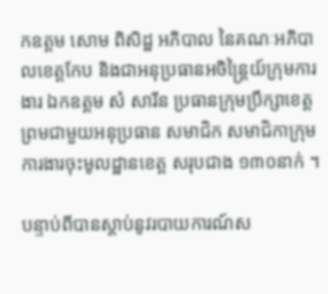កឧត្តម សោម ពិសិដ្ឋ អភិបាល នៃគណៈអភិបាលខេត្តកែប និងជាអនុប្រធានអចិន្រ្តៃយ៍ក្រុមការងារ ឯកឧត្តម សំ សារីន ប្រធានក្រុមប្រឹក្សាខេត្ត ព្រមជាមួយអនុប្រធាន សមាជិក សមាជិកាក្រុមការងារចុះមូលដ្ឋានខេត្ត សរុបជាង ១៣០នាក់ ។

បន្ទាប់ពីបានស្តាប់នូវរបាយការណ៍ស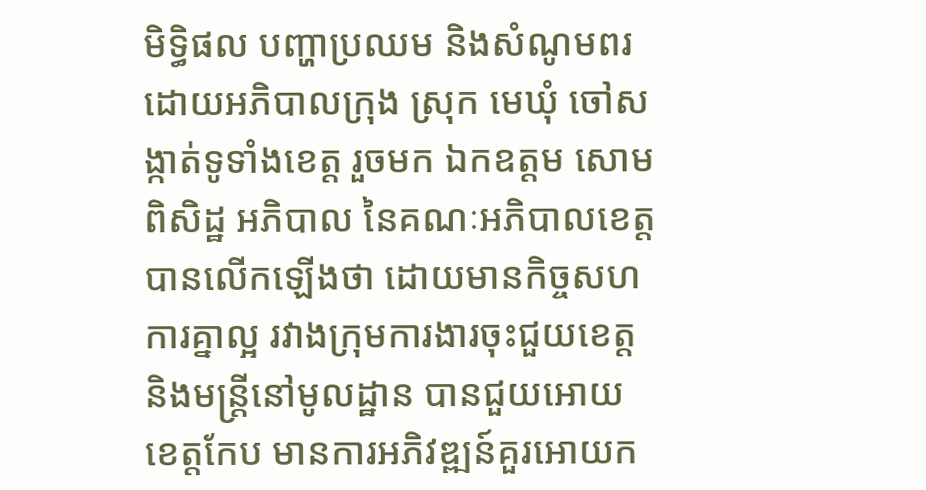មិទ្ធិផល បញ្ហាប្រឈម និងសំណូមពរ ដោយអភិបាលក្រុង ស្រុក មេឃុំ ចៅសង្កាត់ទូទាំងខេត្ត រួចមក ឯកឧត្តម សោម ពិសិដ្ឋ អភិបាល នៃគណៈអភិបាលខេត្ត បានលើកឡើងថា ដោយមានកិច្ចសហការគ្នាល្អ រវាងក្រុមការងារចុះជួយខេត្ត និងមន្រ្តីនៅមូលដ្ឋាន បានជួយអោយខេត្តកែប មានការអភិវឌ្ឍន៍គួរអោយក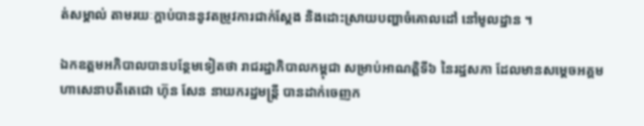ត់សម្គាល់ តាមរយៈក្តាប់បាននូវតម្រូវការជាក់ស្តែង និងដោះស្រាយបញ្ហាចំគោលដៅ នៅមូលដ្ឋាន ។

ឯកឧត្តមអភិបាលបានបន្ថែមទៀតថា រាជរដ្ឋាភិបាលកម្ពុជា សម្រាប់អាណត្តិទី៦ នៃរដ្ឋសភា ដែលមានសម្តេចអគ្គមហាសេនាបតីតេជោ ហ៊ុន សែន នាយករដ្ឋមន្រ្តី បានដាក់ចេញក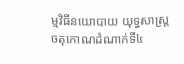ម្មវិធីនយោបាយ យុទ្ធសាស្រ្តចតុកោណដំណាក់ទី៤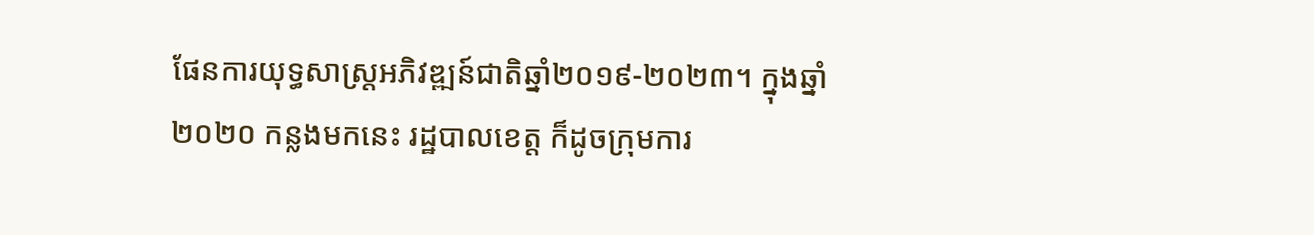ផែនការយុទ្ធសាស្រ្តអភិវឌ្ឍន៍ជាតិឆ្នាំ២០១៩-២០២៣។ ក្នុងឆ្នាំ២០២០ កន្លងមកនេះ រដ្ឋបាលខេត្ត ក៏ដូចក្រុមការ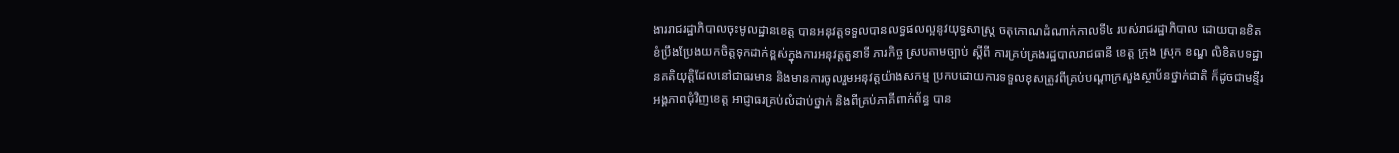ងាររាជរដ្ឋាភិបាលចុះមូលដ្ឋានខេត្ត បានអនុវត្តទទួលបានលទ្ធផលល្អនូវយុទ្ធសាស្រ្ត ចតុកោណដំណាក់កាលទី៤ របស់រាជរដ្ឋាភិបាល ដោយបានខិតខំប្រឹងប្រែងយកចិត្តទុកដាក់ខ្ពស់ក្នុងការអនុវត្តតួនាទី ភារកិច្ច ស្របតាមច្បាប់ ស្តីពី ការគ្រប់គ្រងរដ្ឋបាលរាជធានី ខេត្ត ក្រុង ស្រុក ខណ្ឌ លិខិតបទដ្ឋានគតិយុត្តិដែលនៅជាធរមាន និងមានការចូលរួមអនុវត្តយ៉ាងសកម្ម ប្រកបដោយការទទួលខុសត្រូវពីគ្រប់បណ្តាក្រសួងស្ថាប័នថ្នាក់ជាតិ ក៏ដូចជាមន្ទីរ អង្គភាពជុំវិញខេត្ត អាជ្ញាធរគ្រប់លំដាប់ថ្នាក់ និងពីគ្រប់ភាគីពាក់ព័ន្ធ បាន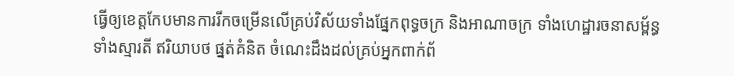ធ្វើឲ្យខេត្តកែបមានការរីកចម្រើនលើគ្រប់វិស័យទាំងផ្នែកពុទ្ធចក្រ និងអាណាចក្រ ទាំងហេដ្ឋារចនាសម្ព័ន្ធ ទាំងស្មារតី ឥរិយាបថ ផ្នត់គំនិត ចំណេះដឹងដល់គ្រប់អ្នកពាក់ព័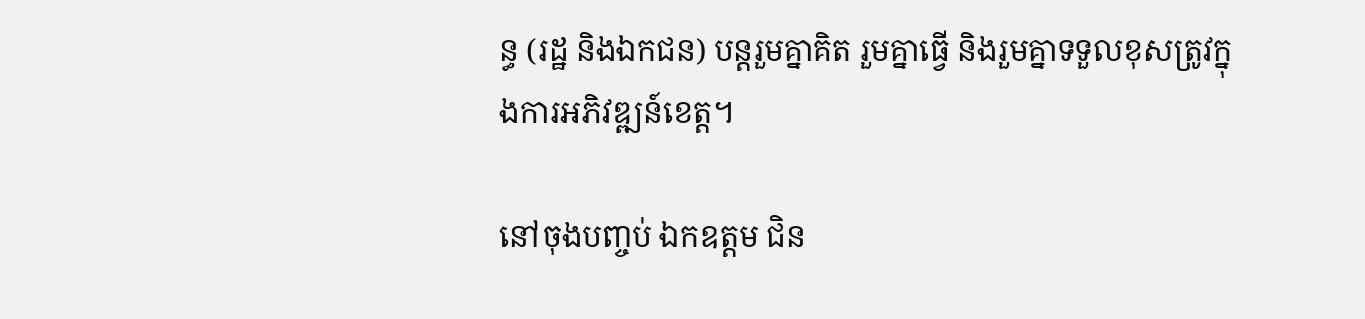ន្ធ (រដ្ឋ និងឯកជន) បន្តរួមគ្នាគិត រួមគ្នាធ្វើ និងរួមគ្នាទទួលខុសត្រូវក្នុងការអភិវឌ្ឍន៍ខេត្ត។

នៅចុងបញ្ចប់ ឯកឧត្តម ជិន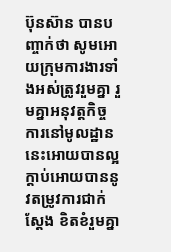ប៊ុនស៊ាន បានបញ្ចាក់ថា សូមអោយក្រុមការងារទាំងអស់ត្រូវរួមគ្នា រួមគ្នាអនុវត្តកិច្ចការនៅមូលដ្ឋាននេះអោយបានល្អ ក្តាប់អោយបាននូវតម្រូវការជាក់ស្តែង ខិតខំរួមគ្នា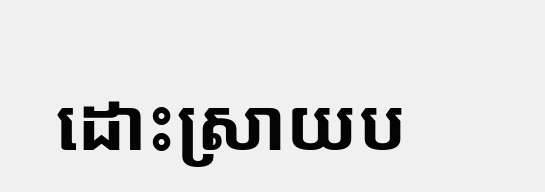ដោះស្រាយប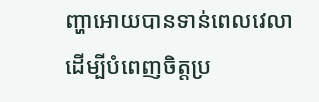ញ្ហាអោយបានទាន់ពេលវេលា ដេីម្បីបំពេញចិត្តប្រ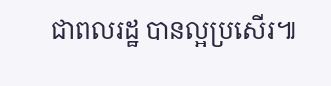ជាពលរដ្ឋ បានល្អប្រសេីរ៕